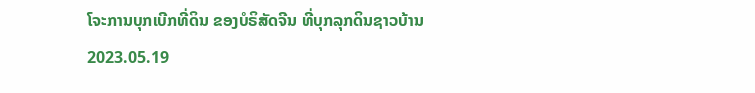ໂຈະການບຸກເບີກທີ່ດິນ ຂອງບໍຣິສັດຈີນ ທີ່ບຸກລຸກດິນຊາວບ້ານ
2023.05.19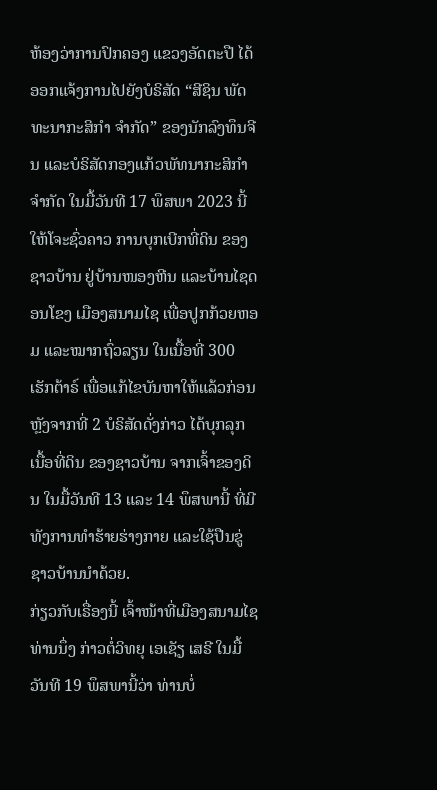ຫ້ອງວ່າການປົກຄອງ ແຂວງອັດຕະປື ໄດ້ອອກແຈ້ງການໄປຍັງບໍຣິສັດ “ສີຊິນ ພັດທະນາກະສິກໍາ ຈໍາກັດ” ຂອງນັກລົງທຶນຈີນ ແລະບໍຣິສັດກອງແກ້ວພັທນາກະສິກໍາ ຈໍາກັດ ໃນມື້ວັນທີ 17 ພຶສພາ 2023 ນີ້ ໃຫ້ໂຈະຊົ່ວຄາວ ການບຸກເບີກທີ່ດິນ ຂອງຊາວບ້ານ ຢູ່ບ້ານໜອງຫີນ ແລະບ້ານໄຊດອນໂຂງ ເມືອງສນາມໄຊ ເພື່ອປູກກ້ວຍຫອມ ແລະໝາກຖົ່ວລຽນ ໃນເນື້ອທີ່ 300 ເຮັກຕ້າຣ໌ ເພື່ອແກ້ໄຂບັນຫາໃຫ້ແລ້ວກ່ອນ ຫຼັງຈາກທີ່ 2 ບໍຣິສັດດັ່ງກ່າວ ໄດ້ບຸກລຸກເນື້ອທີ່ດິນ ຂອງຊາວບ້ານ ຈາກເຈົ້າຂອງດິນ ໃນມື້ວັນທີ 13 ແລະ 14 ພຶສພານີ້ ທີ່ມີທັງການທໍາຮ້າຍຮ່າງກາຍ ແລະໃຊ້ປືນຂູ່ຊາວບ້ານນໍາດ້ວຍ.
ກ່ຽວກັບເຣື່ອງນີ້ ເຈົ້າໜ້າທີ່ເມືອງສນາມໄຊ ທ່ານນຶ່ງ ກ່າວຕໍ່ວິທຍຸ ເອເຊັຽ ເສຣີ ໃນມື້ວັນທີ 19 ພຶສພານີ້ວ່າ ທ່ານບໍ່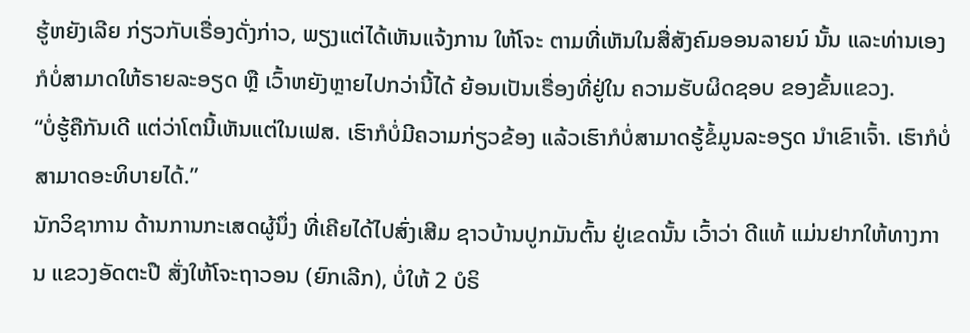ຮູ້ຫຍັງເລີຍ ກ່ຽວກັບເຣື່ອງດັ່ງກ່າວ, ພຽງແຕ່ໄດ້ເຫັນແຈ້ງການ ໃຫ້ໂຈະ ຕາມທີ່ເຫັນໃນສື່ສັງຄົມອອນລາຍນ໌ ນັ້ນ ແລະທ່ານເອງ ກໍບໍ່ສາມາດໃຫ້ຣາຍລະອຽດ ຫຼື ເວົ້າຫຍັງຫຼາຍໄປກວ່ານີ້ໄດ້ ຍ້ອນເປັນເຣື່ອງທີ່ຢູ່ໃນ ຄວາມຮັບຜິດຊອບ ຂອງຂັ້ນແຂວງ.
“ບໍ່ຮູ້ຄືກັນເດີ ແຕ່ວ່າໂຕນີ້ເຫັນແຕ່ໃນເຟສ. ເຮົາກໍບໍ່ມີຄວາມກ່ຽວຂ້ອງ ແລ້ວເຮົາກໍບໍ່ສາມາດຮູ້ຂໍ້ມູນລະອຽດ ນໍາເຂົາເຈົ້າ. ເຮົາກໍບໍ່ສາມາດອະທິບາຍໄດ້.”
ນັກວິຊາການ ດ້ານການກະເສດຜູ້ນຶ່ງ ທີ່ເຄີຍໄດ້ໄປສົ່ງເສີມ ຊາວບ້ານປູກມັນຕົ້ນ ຢູ່ເຂດນັ້ນ ເວົ້າວ່າ ດີແທ້ ແມ່ນຢາກໃຫ້ທາງການ ແຂວງອັດຕະປື ສັ່ງໃຫ້ໂຈະຖາວອນ (ຍົກເລີກ), ບໍ່ໃຫ້ 2 ບໍຣິ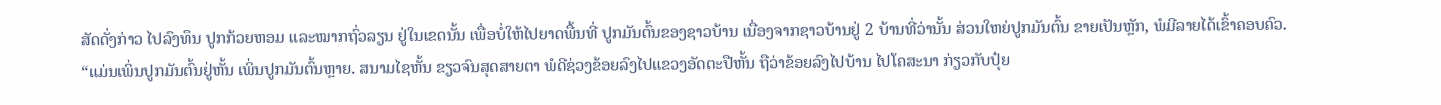ສັດດັ່ງກ່າວ ໄປລົງທຶນ ປູກກ້ວຍຫອມ ແລະໝາກຖົ່ວລຽນ ຢູ່ໃນເຂດນັ້ນ ເພື່ອບໍ່ໃຫ້ໄປຍາດພື້ນທີ່ ປູກມັນຕົ້ນຂອງຊາວບ້ານ ເນື່ອງຈາກຊາວບ້ານຢູ່ 2 ບ້ານທີ່ວ່ານັ້ນ ສ່ວນໃຫຍ່ປູກມັນຕົ້ນ ຂາຍເປັນຫຼັກ, ພໍມີລາຍໄດ້ເຂົ້າຄອບຄົວ.
“ແມ່ນເພິ່ນປູກມັນຕົ້ນຢູ່ຫັ້ນ ເພິ່ນປູກມັນຕົ້ນຫຼາຍ. ສນາມໄຊຫັ້ນ ຂຽວຈົນສຸດສາຍຕາ ພໍດີຊ່ວງຂ້ອຍລົງໄປແຂວງອັດຕະປືຫັ້ນ ຖືວ່າຂ້ອຍລົງໄປບ້ານ ໄປໂຄສະນາ ກ່ຽວກັບປຸ໋ຍ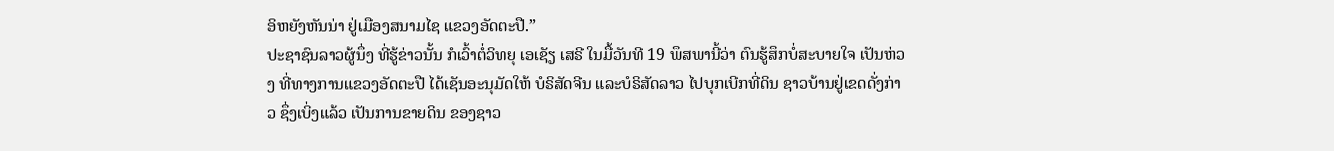ອິຫຍັງຫັນນ່າ ຢູ່ເມືອງສນາມໄຊ ແຂວງອັດຕະປື.”
ປະຊາຊົນລາວຜູ້ນຶ່ງ ທີ່ຮູ້ຂ່າວນັ້ນ ກໍເວົ້າຕໍ່ວິທຍຸ ເອເຊັຽ ເສຣີ ໃນມື້ວັນທີ 19 ພຶສພານີ້ວ່າ ຕົນຮູ້ສຶກບໍ່ສະບາຍໃຈ ເປັນຫ່ວງ ທີ່ທາງການແຂວງອັດຕະປື ໄດ້ເຊັນອະນຸມັດໃຫ້ ບໍຣິສັດຈີນ ແລະບໍຣິສັດລາວ ໄປບຸກເບີກທີ່ດິນ ຊາວບ້ານຢູ່ເຂດດັ່ງກ່າວ ຊຶ່ງເບິ່ງແລ້ວ ເປັນການຂາຍດິນ ຂອງຊາວ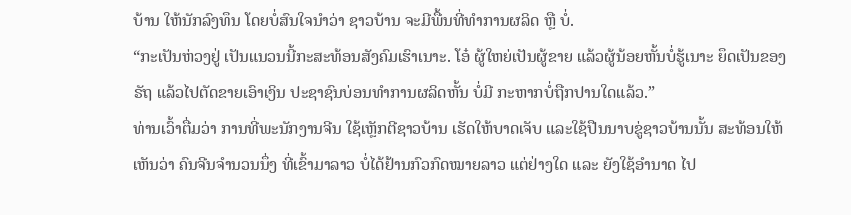ບ້ານ ໃຫ້ນັກລົງທຶນ ໂດຍບໍ່ສົນໃຈນໍາວ່າ ຊາວບ້ານ ຈະມີພື້ນທີ່ທໍາການຜລິດ ຫຼື ບໍ່.
“ກະເປັນຫ່ວງຢູ່ ເປັນແນວນນີ້ກະສະທ້ອນສັງຄົມເຮົາເນາະ. ໂອ໋ ຜູ້ໃຫຍ່ເປັນຜູ້ຂາຍ ແລ້ວຜູ້ນ້ອຍຫັ້ນບໍ່ຮູ້ເນາະ ຍຶດເປັນຂອງຣັຖ ແລ້ວໄປຕັດຂາຍເອົາເງິນ ປະຊາຊົນບ່ອນທໍາການຜລິດຫັ້ນ ບໍ່ມີ ກະຫາກບໍ່ຖືກປານໃດແລ້ວ.”
ທ່ານເວົ້າຕື່ມວ່າ ການທີ່ພະນັກງານຈີນ ໃຊ້ເຫຼັກຕີຊາວບ້ານ ເຮັດໃຫ້ບາດເຈັບ ແລະໃຊ້ປືນນາບຂູ່ຊາວບ້ານນັ້ນ ສະທ້ອນໃຫ້ເຫັນວ່າ ຄົນຈີນຈໍານວນນຶ່ງ ທີ່ເຂົ້າມາລາວ ບໍ່ໄດ້ຢ້ານກົວກົດໝາຍລາວ ແຕ່ຢ່າງໃດ ແລະ ຍັງໃຊ້ອໍານາດ ໄປ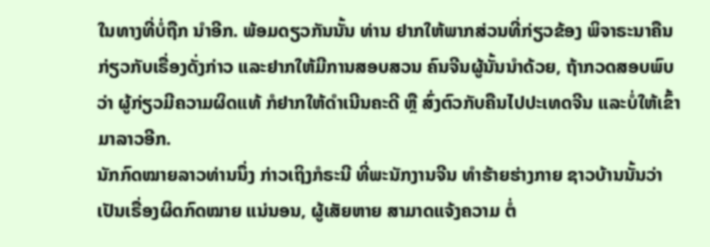ໃນທາງທີ່ບໍ່ຖືກ ນໍາອີກ. ພ້ອມດຽວກັນນັ້ນ ທ່ານ ຢາກໃຫ້ພາກສ່ວນທີ່ກ່ຽວຂ້ອງ ພິຈາຣະນາຄືນ ກ່ຽວກັບເຣື່ອງດັ່ງກ່າວ ແລະຢາກໃຫ້ມີການສອບສວນ ຄົນຈີນຜູ້ນັ້ນນໍາດ້ວຍ, ຖ້າກວດສອບພົບວ່າ ຜູ້ກ່ຽວມີຄວາມຜິດແທ້ ກໍຢາກໃຫ້ດໍາເນີນຄະດີ ຫຼື ສົ່ງຕົວກັບຄືນໄປປະເທດຈີນ ແລະບໍ່ໃຫ້ເຂົ້າມາລາວອີກ.
ນັກກົດໝາຍລາວທ່ານນຶ່ງ ກ່າວເຖິງກໍຣະນີ ທີ່ພະນັກງານຈີນ ທໍາຮ້າຍຮ່າງກາຍ ຊາວບ້ານນັ້ນວ່າ ເປັນເຣື່ອງຜິດກົດໝາຍ ແນ່ນອນ, ຜູ້ເສັຍຫາຍ ສາມາດແຈ້ງຄວາມ ຕໍ່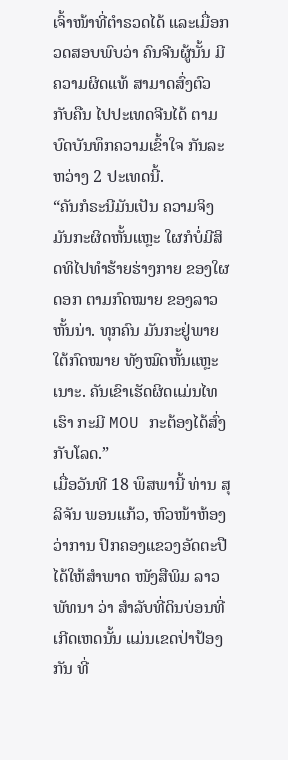ເຈົ້າໜ້າທີ່ຕໍາຣວດໄດ້ ແລະເມື່ອກວດສອບພົບວ່າ ຄົນຈີນຜູ້ນັ້ນ ມີຄວາມຜິດແທ້ ສາມາດສົ່ງຕົວກັບຄືນ ໄປປະເທດຈີນໄດ້ ຕາມບົດບັນທຶກຄວາມເຂົ້າໃຈ ກັນລະຫວ່າງ 2 ປະເທດນີ້.
“ຄັນກໍຣະນີມັນເປັນ ຄວາມຈິງ ມັນກະຜິດຫັ້ນແຫຼະ ໃຜກໍບໍ່ມີສິດທິໄປທໍາຮ້າຍຮ່າງກາຍ ຂອງໃຜດອກ ຕາມກົດໝາຍ ຂອງລາວຫັ້ນນ່າ. ທຸກຄົນ ມັນກະຢູ່ພາຍໃຕ້ກົດໝາຍ ທັງໝົດຫັ້ນແຫຼະເນາະ. ຄັນເຂົາເຮັດຜິດແມ່ນໄທເຮົາ ກະມີ MOU ກະຕ້ອງໄດ້ສົ່ງກັບໂລດ.”
ເມື່ອວັນທີ 18 ພຶສພານີ້ ທ່ານ ສຸລິຈັນ ພອນແກ້ວ, ຫົວໜ້າຫ້ອງວ່າການ ປົກຄອງແຂວງອັດຕະປື ໄດ້ໃຫ້ສຳພາດ ໜັງສືພິມ ລາວພັທນາ ວ່າ ສໍາລັບທີ່ດິນບ່ອນທີ່ເກີດເຫດນັ້ນ ແມ່ນເຂດປ່າປ້ອງກັນ ທີ່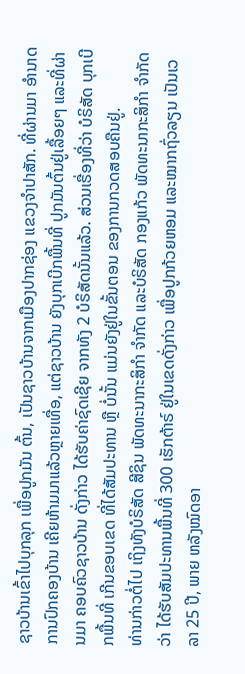ຊາວບ້ານເຂົ້າໄປບຸກລຸກ ເພື່ອປູກມັນ ຕົ້ນ, ເປັນຊາວບ້ານຈາກເມືອງປາກຊ່ອງ ແຂວງຈໍາປາສັກ. ທີ່ຜ່ານມາ ອໍານາດການປົກຄອງບ້ານ ເຄີຍຫ້າມມາແລ້ວຫຼາຍເທື່ອ, ແຕ່ຊາວບ້ານ ຍັງບຸກເບີກພື້ນທີ່ ປູກມັນຕົ້ນຢູ່ເລື້ອຍໆ ແລະທີ່ຜ່ານມາ ຄອບຄົວຊາວບ້ານ ດັ່ງກ່າວ ໄດ້ຮັບຄ່າຊົດເຊີຍ ຈາກທັງ 2 ບໍຣິສັດນັ້ນແລ້ວ. ສ່ວນເຣື່ອງທີ່ວ່າ ບໍຣິສັດ ບຸກເບີກພື້ນທີ່ ເກີນຂອບເຂດ ທີ່ໄດ້ສັມປະທານ ຫຼື ບໍ່ນັ້ນ ແມ່ນຍັງຢູ່ໃນຂັ້ນຕອນ ຂອງການກວດສອບຄືນຢູ່.
ທ່ານກ່າວຕໍ່ໄປ ເຖິງທັງບໍຣິສັດ ສີຊິນ ພັດທະນາກະສິກໍາ ຈໍາກັດ ແລະບໍຣິສັດ ກອງແກ້ວ ພັດທະນາກະສິກໍາ ຈໍາກັດວ່າ ໄດ້ຮັບສັມປະທານພື້ນທີ່ 300 ເຮັກຕ້າຣ໌ ຢູ່ໃນເຂດດັ່ງກ່າວ ເພື່ອປູກກ້ວຍຫອມ ແລະໝາກຖົ່ວລຽນ ເປັນເວລາ 25 ປີ, ພາຍ ຫລັງໝົດອາ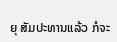ຍຸ ສັມປະທານແລ້ວ ກໍຈະ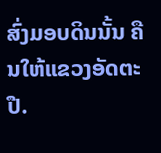ສົ່ງມອບດິນນັ້ນ ຄືນໃຫ້ແຂວງອັດຕະປື.